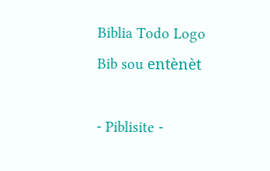Biblia Todo Logo
Bib sou entènèt

- Piblisite -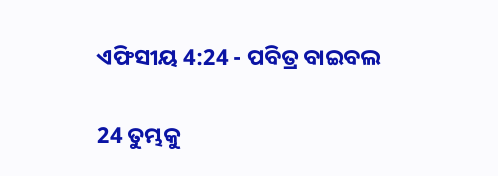ଏଫିସୀୟ 4:24 - ପବିତ୍ର ବାଇବଲ

24 ତୁମ୍ଭକୁ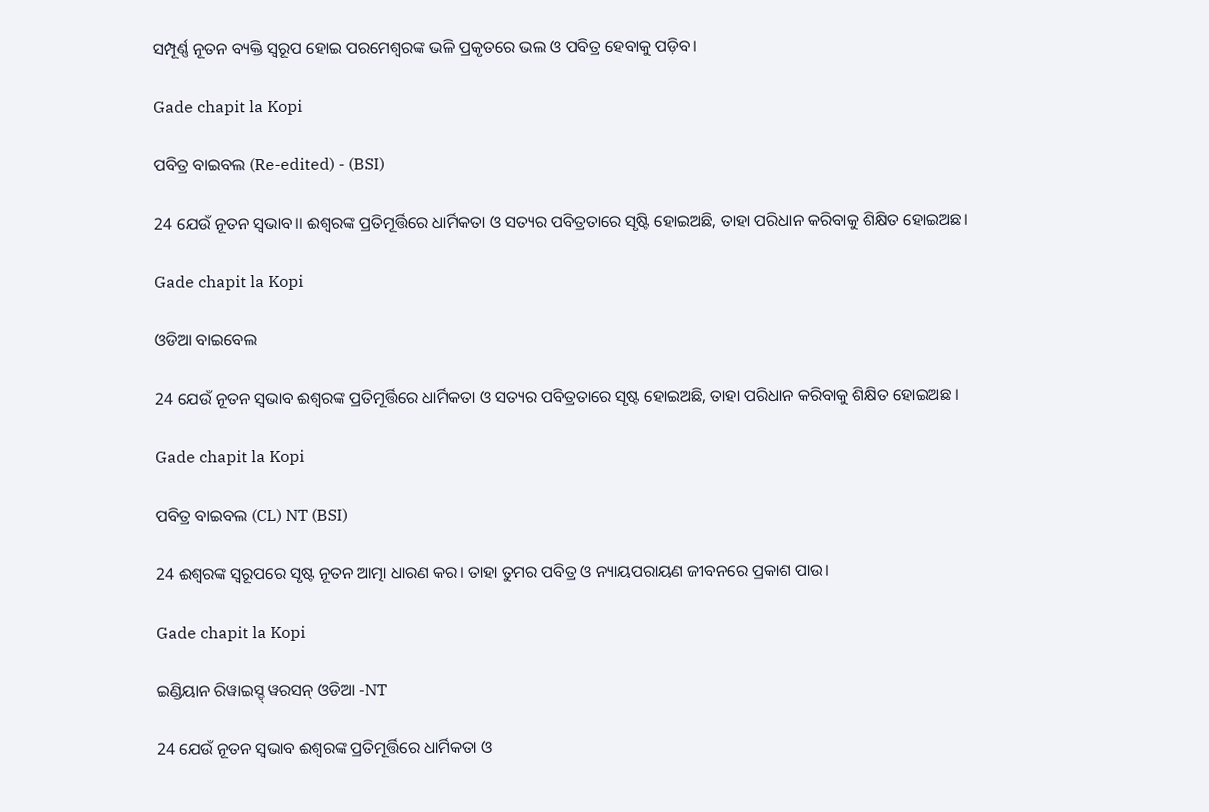ସମ୍ପୂର୍ଣ୍ଣ ନୂତନ ବ୍ୟକ୍ତି ସ୍ୱରୂପ ହୋଇ ପରମେଶ୍ୱରଙ୍କ ଭଳି ପ୍ରକୃତରେ ଭଲ ଓ ପବିତ୍ର ହେବାକୁ ପଡ଼ିବ।

Gade chapit la Kopi

ପବିତ୍ର ବାଇବଲ (Re-edited) - (BSI)

24 ଯେଉଁ ନୂତନ ସ୍ଵଭାବ।। ଈଶ୍ଵରଙ୍କ ପ୍ରତିମୂର୍ତ୍ତିରେ ଧାର୍ମିକତା ଓ ସତ୍ୟର ପବିତ୍ରତାରେ ସୃଷ୍ଟି ହୋଇଅଛି, ତାହା ପରିଧାନ କରିବାକୁ ଶିକ୍ଷିତ ହୋଇଅଛ।

Gade chapit la Kopi

ଓଡିଆ ବାଇବେଲ

24 ଯେଉଁ ନୂତନ ସ୍ୱଭାବ ଈଶ୍ୱରଙ୍କ ପ୍ରତିମୂର୍ତ୍ତିରେ ଧାର୍ମିକତା ଓ ସତ୍ୟର ପବିତ୍ରତାରେ ସୃଷ୍ଟ ହୋଇଅଛି, ତାହା ପରିଧାନ କରିବାକୁ ଶିକ୍ଷିତ ହୋଇଅଛ ।

Gade chapit la Kopi

ପବିତ୍ର ବାଇବଲ (CL) NT (BSI)

24 ଈଶ୍ୱରଙ୍କ ସ୍ୱରୂପରେ ସୃଷ୍ଟ ନୂତନ ଆତ୍ମା ଧାରଣ କର। ତାହା ତୁମର ପବିତ୍ର ଓ ନ୍ୟାୟପରାୟଣ ଜୀବନରେ ପ୍ରକାଶ ପାଉ।

Gade chapit la Kopi

ଇଣ୍ଡିୟାନ ରିୱାଇସ୍ଡ୍ ୱରସନ୍ ଓଡିଆ -NT

24 ଯେଉଁ ନୂତନ ସ୍ୱଭାବ ଈଶ୍ବରଙ୍କ ପ୍ରତିମୂର୍ତ୍ତିରେ ଧାର୍ମିକତା ଓ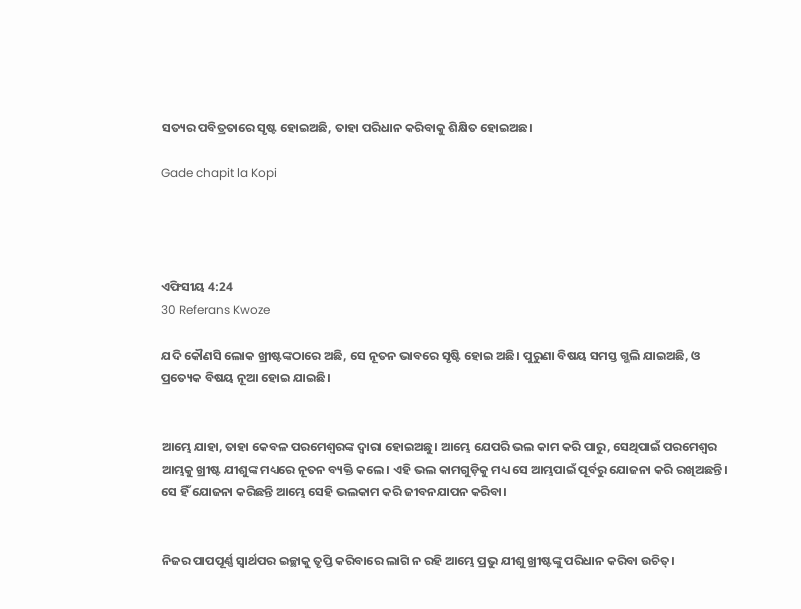ସତ୍ୟର ପବିତ୍ରତାରେ ସୃଷ୍ଟ ହୋଇଅଛି, ତାହା ପରିଧାନ କରିବାକୁ ଶିକ୍ଷିତ ହୋଇଅଛ।

Gade chapit la Kopi




ଏଫିସୀୟ 4:24
30 Referans Kwoze

ଯଦି କୌଣସି ଲୋକ ଖ୍ରୀଷ୍ଟଙ୍କଠାରେ ଅଛି, ସେ ନୂତନ ଭାବରେ ସୃଷ୍ଟି ହୋଇ ଅଛି। ପୁରୁଣା ବିଷୟ ସମସ୍ତ ଗ୍ଭଲି ଯାଇଅଛି, ଓ ପ୍ରତ୍ୟେକ ବିଷୟ ନୂଆ ହୋଇ ଯାଇଛି।


ଆମ୍ଭେ ଯାହା, ତାହା କେବଳ ପରମେଶ୍ୱରଙ୍କ ଦ୍ୱାରା ହୋଇଅଛୁ। ଆମ୍ଭେ ଯେପରି ଭଲ କାମ କରି ପାରୁ, ସେଥିପାଇଁ ପରମେଶ୍ୱର ଆମ୍ଭକୁ ଖ୍ରୀଷ୍ଟ ଯୀଶୁଙ୍କ ମଧ୍ୟରେ ନୂତନ ବ୍ୟକ୍ତି କଲେ। ଏହି ଭଲ କାମଗୁଡ଼ିକୁ ମଧ୍ୟ ସେ ଆମ୍ଭପାଇଁ ପୂର୍ବରୁ ଯୋଜନା କରି ରଖିଅଛନ୍ତି। ସେ ହିଁ ଯୋଜନା କରିଛନ୍ତି ଆମ୍ଭେ ସେହି ଭଲକାମ କରି ଜୀବନଯାପନ କରିବା।


ନିଜର ପାପପୂର୍ଣ୍ଣ ସ୍ୱାର୍ଥପର ଇଚ୍ଛାକୁ ତୃପ୍ତି କରିବାରେ ଲାଗି ନ ରହି ଆମ୍ଭେ ପ୍ରଭୁ ଯୀଶୁ ଖ୍ରୀଷ୍ଟଙ୍କୁ ପରିଧାନ କରିବା ଉଚିତ୍।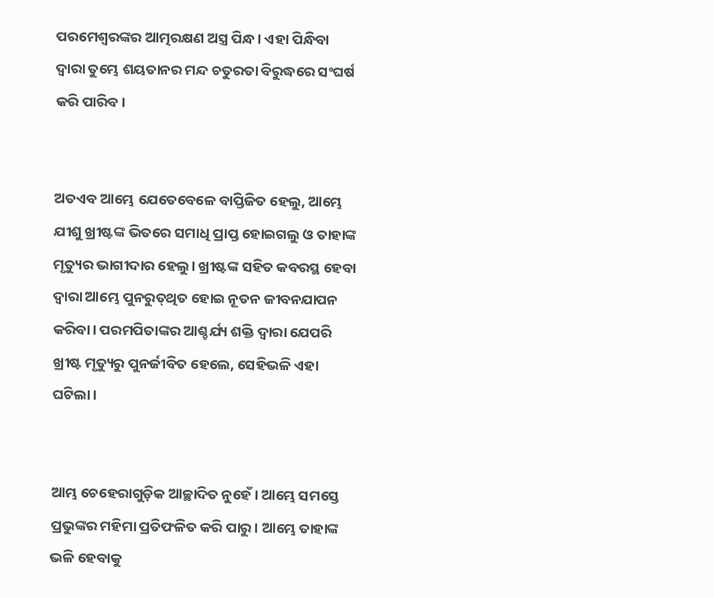ପରମେଶ୍ୱରଙ୍କର ଆତ୍ମରକ୍ଷଣ ଅସ୍ତ୍ର ପିନ୍ଧ। ଏହା ପିନ୍ଧିବା ଦ୍ୱାରା ତୁମ୍ଭେ ଶୟତାନର ମନ୍ଦ ଚତୁରତା ବିରୁଦ୍ଧରେ ସଂଘର୍ଷ କରି ପାରିବ।


ଅତଏବ ଆମ୍ଭେ ଯେତେବେଳେ ବାପ୍ତିଜିତ ହେଲୁ, ଆମ୍ଭେ ଯୀଶୁ ଖ୍ରୀଷ୍ଟଙ୍କ ଭିତରେ ସମାଧି ପ୍ରାପ୍ତ ହୋଇଗଲୁ ଓ ତାହାଙ୍କ ମୃତ୍ୟୁର ଭାଗୀଦାର ହେଲୁ। ଖ୍ରୀଷ୍ଟଙ୍କ ସହିତ କବରସ୍ଥ ହେବା ଦ୍ୱାରା ଆମ୍ଭେ ପୁନରୁତ୍‌‌ଥିତ ହୋଇ ନୂତନ ଜୀବନଯାପନ କରିବା। ପରମପିତାଙ୍କର ଆଶ୍ଚର୍ଯ୍ୟ ଶକ୍ତି ଦ୍ୱାରା ଯେପରି ଖ୍ରୀଷ୍ଟ ମୃତ୍ୟୁରୁ ପୁନର୍ଜୀବିତ ହେଲେ, ସେହିଭଳି ଏହା ଘଟିଲା।


ଆମ୍ଭ ଚେହେରାଗୁଡ଼ିକ ଆଚ୍ଛାଦିତ ନୁହେଁ। ଆମ୍ଭେ ସମସ୍ତେ ପ୍ରଭୁଙ୍କର ମହିମା ପ୍ରତିଫଳିତ କରି ପାରୁ। ଆମ୍ଭେ ତାହାଙ୍କ ଭଳି ହେବାକୁ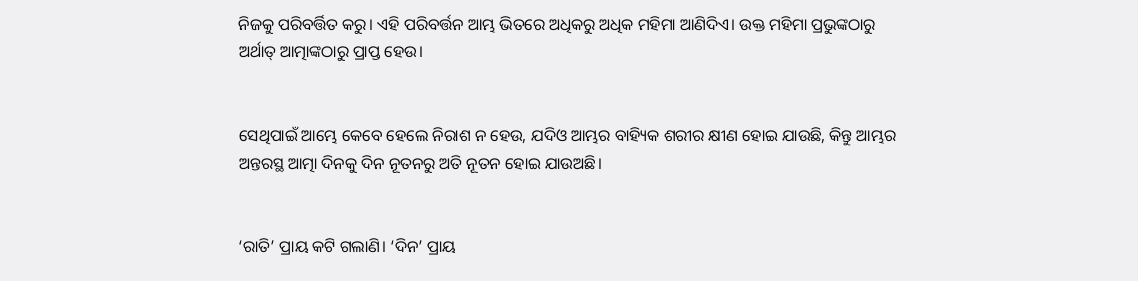ନିଜକୁ ପରିବର୍ତ୍ତିତ କରୁ। ଏହି ପରିବର୍ତ୍ତନ ଆମ୍ଭ ଭିତରେ ଅଧିକରୁ ଅଧିକ ମହିମା ଆଣିଦିଏ। ଉକ୍ତ ମହିମା ପ୍ରଭୁଙ୍କଠାରୁ ଅର୍ଥାତ୍ ଆତ୍ମାଙ୍କଠାରୁ ପ୍ରାପ୍ତ ହେଉ।


ସେଥିପାଇଁ ଆମ୍ଭେ କେବେ ହେଲେ ନିରାଶ ନ ହେଉ, ଯଦିଓ ଆମ୍ଭର ବାହ୍ୟିକ ଶରୀର କ୍ଷୀଣ ହୋଇ ଯାଉଛି, କିନ୍ତୁ ଆମ୍ଭର ଅନ୍ତରସ୍ଥ ଆତ୍ମା ଦିନକୁ ଦିନ ନୂତନରୁ ଅତି ନୂତନ ହୋଇ ଯାଉଅଛି।


‘ରାତି’ ପ୍ରାୟ କଟି ଗଲାଣି। ‘ଦିନ’ ପ୍ରାୟ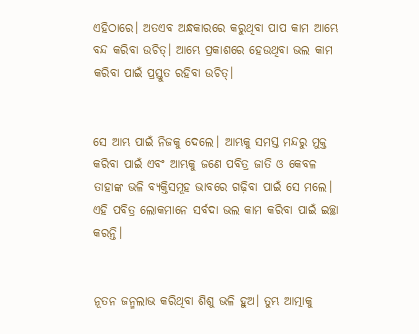ଏହିଠାରେ। ଅତଏବ ଅନ୍ଧକାରରେ କରୁଥିବା ପାପ କାମ ଆମ୍ଭେ ବନ୍ଦ କରିବା ଉଚିତ୍। ଆମ୍ଭେ ପ୍ରକାଶରେ ହେଉଥିବା ଭଲ କାମ କରିବା ପାଇଁ ପ୍ରସ୍ତୁତ ରହିବା ଉଚିତ୍।


ସେ ଆମ୍ଭ ପାଇଁ ନିଜକୁ ଦେଲେ। ଆମ୍ଭକୁ ସମସ୍ତ ମନ୍ଦରୁ ମୁକ୍ତ କରିବା ପାଇଁ ଏବଂ ଆମ୍ଭକୁ ଜଣେ ପବିତ୍ର ଜାତି ଓ କେବଳ ତାହାଙ୍କ ଭଳି ବ୍ୟକ୍ତିସମୂହ ଭାବରେ ଗଢ଼ିବା ପାଇଁ ସେ ମଲେ। ଏହି ପବିତ୍ର ଲୋକମାନେ ସର୍ବଦା ଭଲ କାମ କରିବା ପାଇଁ ଇଚ୍ଛା କରନ୍ତି।


ନୂତନ ଜନ୍ମଲାଭ କରିଥିବା ଶିଶୁ ଭଳି ହୁଅ। ତୁମ୍ଭ ଆତ୍ମାକୁ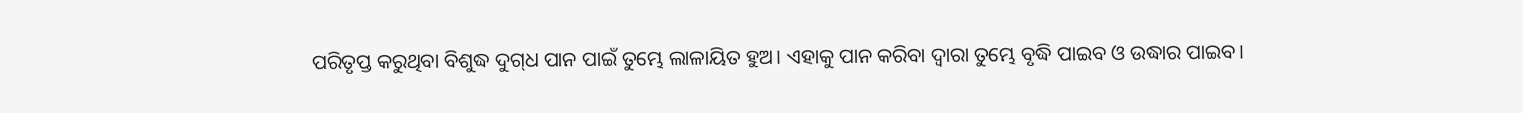ପରିତୃପ୍ତ କରୁଥିବା ବିଶୁଦ୍ଧ ଦୁ‌ଗ୍‌ଧ ପାନ ପାଇଁ ତୁମ୍ଭେ ଲାଳାୟିତ ହୁଅ। ଏହାକୁ ପାନ କରିବା ଦ୍ୱାରା ତୁମ୍ଭେ ବୃଦ୍ଧି ପାଇବ ଓ ଉଦ୍ଧାର ପାଇବ।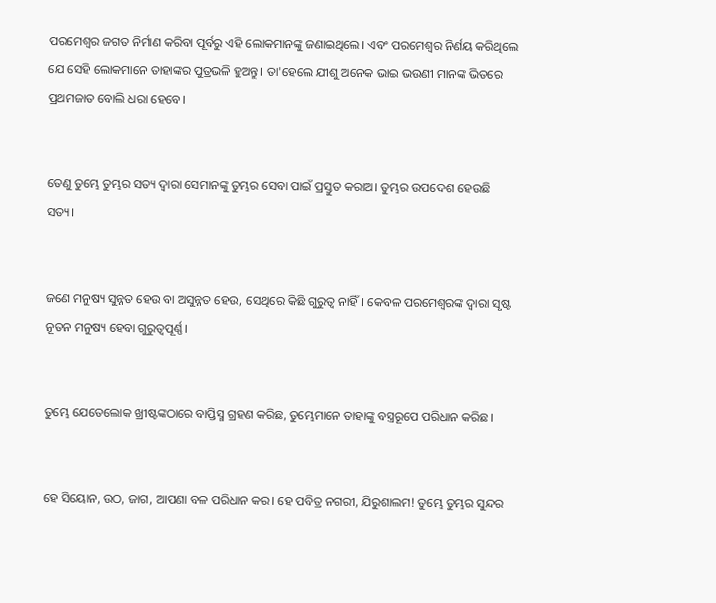ପରମେଶ୍ୱର ଜଗତ ନିର୍ମାଣ କରିବା ପୂର୍ବରୁ ଏହି ଲୋକମାନଙ୍କୁ ଜଣାଇଥିଲେ। ଏବଂ ପରମେଶ୍ୱର ନିର୍ଣୟ କରିଥିଲେ ଯେ ସେହି ଲୋକମାନେ ତାହାଙ୍କର ପୁତ୍ରଭଳି ହୁଅନ୍ତୁ। ତା'ହେଲେ ଯୀଶୁ ଅନେକ ଭାଇ ଭଉଣୀ ମାନଙ୍କ ଭିତରେ ପ୍ରଥମଜାତ ବୋଲି ଧରା ହେବେ।


ତେଣୁ ତୁମ୍ଭେ ତୁମ୍ଭର ସତ୍ୟ ଦ୍ୱାରା ସେମାନଙ୍କୁ ତୁମ୍ଭର ସେବା ପାଇଁ ପ୍ରସ୍ତୁତ କରାଅ। ତୁମ୍ଭର ଉପଦେଶ ହେଉଛି ସତ୍ୟ।


ଜଣେ ମନୁଷ୍ୟ ସୁନ୍ନତ ହେଉ ବା ଅସୁନ୍ନତ ହେଉ, ସେଥିରେ କିଛି ଗୁରୁତ୍ୱ ନାହିଁ। କେବଳ ପରମେଶ୍ୱରଙ୍କ ଦ୍ୱାରା ସୃଷ୍ଟ ନୂତନ ମନୁଷ୍ୟ ହେବା ଗୁରୁତ୍ୱପୂର୍ଣ୍ଣ।


ତୁମ୍ଭେ ଯେତେଲୋକ ଖ୍ରୀଷ୍ଟଙ୍କଠାରେ ବାପ୍ତିସ୍ମ ଗ୍ରହଣ କରିଛ, ତୁମ୍ଭେମାନେ ତାହାଙ୍କୁ ବସ୍ତ୍ରରୂପେ ପରିଧାନ କରିଛ।


ହେ ସିୟୋନ, ଉଠ, ଜାଗ, ଆପଣା ବଳ ପରିଧାନ କର। ହେ ପବିତ୍ର ନଗରୀ, ଯିରୁଶାଲମ! ତୁମ୍ଭେ ତୁମ୍ଭର ସୁନ୍ଦର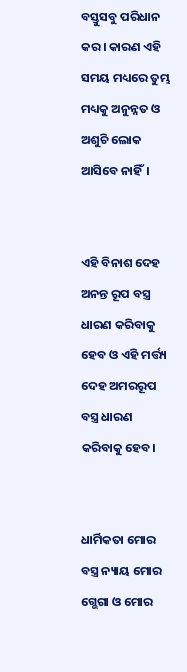ବସ୍ତୁସବୁ ପରିଧାନ କର। କାରଣ ଏହି ସମୟ ମଧ୍ୟରେ ତୁମ୍ଭ ମଧ୍ୟକୁ ଅନୁନ୍ନତ ଓ ଅଶୁଚି ଲୋକ ଆସିବେ ନାହିଁ।


ଏହି ବିନାଶ ଦେହ ଅନନ୍ତ ରୂପ ବସ୍ତ୍ର ଧାରଣ କରିବାକୁ ହେବ ଓ ଏହି ମର୍ତ୍ତ୍ୟ ଦେହ ଅମରରୂପ ବସ୍ତ୍ର ଧାରଣ କରିବାକୁ ହେବ।


ଧାର୍ମିକତା ମୋର ବସ୍ତ୍ର ନ୍ୟାୟ ମୋର ଗ୍ଭେଗା ଓ ମୋର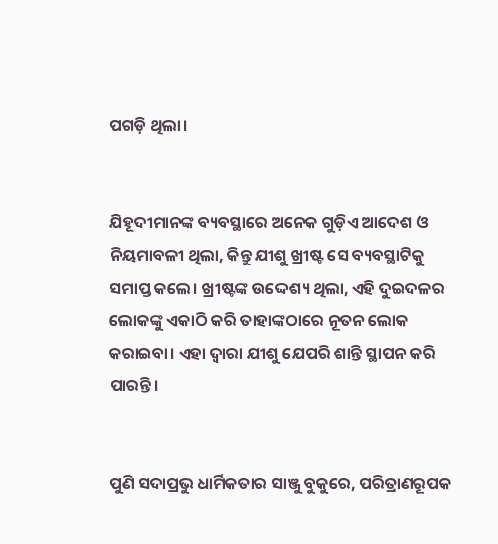ପଗଡ଼ି ଥିଲା।


ଯିହୂଦୀମାନଙ୍କ ବ୍ୟବସ୍ଥାରେ ଅନେକ ଗୁଡ଼ିଏ ଆଦେଶ ଓ ନିୟମାବଳୀ ଥିଲା, କିନ୍ତୁ ଯୀଶୁ ଖ୍ରୀଷ୍ଟ ସେ ବ୍ୟବସ୍ଥାଟିକୁ ସମାପ୍ତ କଲେ। ଖ୍ରୀଷ୍ଟଙ୍କ ଉଦ୍ଦେଶ୍ୟ ଥିଲା, ଏହି ଦୁଇଦଳର ଲୋକଙ୍କୁ ଏକାଠି କରି ତାହାଙ୍କଠାରେ ନୂତନ ଲୋକ କରାଇବା। ଏହା ଦ୍ୱାରା ଯୀଶୁ ଯେପରି ଶାନ୍ତି ସ୍ଥାପନ କରି ପାରନ୍ତି।


ପୁଣି ସଦାପ୍ରଭୁ ଧାର୍ମିକତାର ସାଞ୍ଜୁ ବୁକୁରେ, ପରିତ୍ରାଣରୂପକ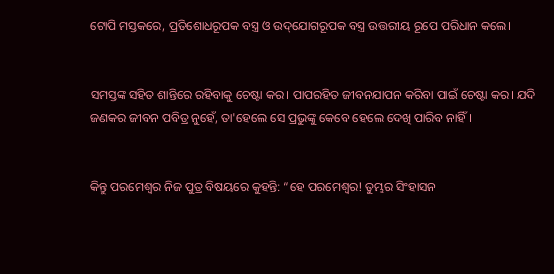ଟୋପି ମସ୍ତକରେ, ପ୍ରତିଶୋଧରୂପକ ବସ୍ତ୍ର ଓ ଉ‌ଦ୍‌ଯୋଗରୂପକ ବସ୍ତ୍ର ଉତ୍ତରୀୟ ରୂପେ ପରିଧାନ କଲେ।


ସମସ୍ତଙ୍କ ସହିତ ଶାନ୍ତିରେ ରହିବାକୁ ଚେଷ୍ଟା କର। ପାପରହିତ ଜୀବନଯାପନ କରିବା ପାଇଁ ଚେଷ୍ଟା କର। ଯଦି ଜଣକର ଜୀବନ ପବିତ୍ର ନୁହେଁ, ତା'ହେଲେ ସେ ପ୍ରଭୁଙ୍କୁ କେବେ ହେଲେ ଦେଖି ପାରିବ ନାହିଁ।


କିନ୍ତୁ ପରମେଶ୍ୱର ନିଜ ପୁତ୍ର ବିଷୟରେ କୁହନ୍ତି: “ହେ ପରମେଶ୍ୱର! ତୁମ୍ଭର ସିଂହାସନ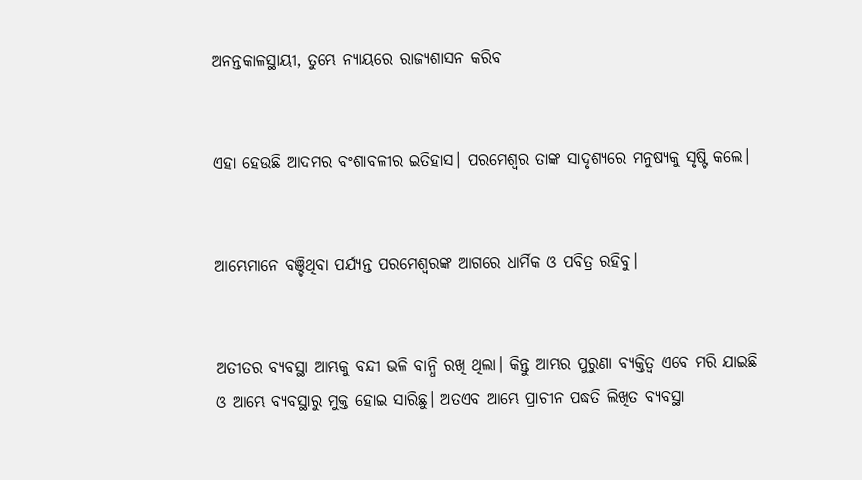ଅନନ୍ତକାଳସ୍ଥାୟୀ, ତୁମ୍ଭେ ନ୍ୟାୟରେ ରାଜ୍ୟଶାସନ କରିବ


ଏହା ହେଉଛି ଆଦମର ବଂଶାବଳୀର ଇତିହାସ। ପରମେଶ୍ୱର ତାଙ୍କ ସାଦୃଶ୍ୟରେ ମନୁଷ୍ୟକୁ ସୃଷ୍ଟି କଲେ।


ଆମ୍ଭେମାନେ ବଞ୍ଚିଥିବା ପର୍ଯ୍ୟନ୍ତ ପରମେଶ୍ୱରଙ୍କ ଆଗରେ ଧାର୍ମିକ ଓ ପବିତ୍ର ରହିବୁ।


ଅତୀତର ବ୍ୟବସ୍ଥା ଆମ୍ଭକୁ ବନ୍ଦୀ ଭଳି ବାନ୍ଧି ରଖି ଥିଲା। କିନ୍ତୁ ଆମ୍ଭର ପୁରୁଣା ବ୍ୟକ୍ତିତ୍ୱ ଏବେ ମରି ଯାଇଛି ଓ ଆମ୍ଭେ ବ୍ୟବସ୍ଥାରୁ ମୁକ୍ତ ହୋଇ ସାରିଛୁ। ଅତଏବ ଆମ୍ଭେ ପ୍ରାଚୀନ ପଦ୍ଧତି ଲିଖିତ ବ୍ୟବସ୍ଥା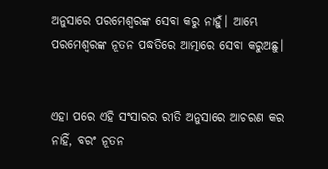ଅନୁସାରେ ପରମେଶ୍ୱରଙ୍କ ସେବା କରୁ ନାହୁଁ। ଆମ୍ଭେ ପରମେଶ୍ୱରଙ୍କ ନୂତନ ପଦ୍ଧତିରେ ଆତ୍ମାରେ ସେବା କରୁଅଛୁ।


ଏହା ପରେ ଏହି ସଂସାରର ରୀତି ଅନୁସାରେ ଆଚରଣ କର ନାହିଁ, ବରଂ ନୂତନ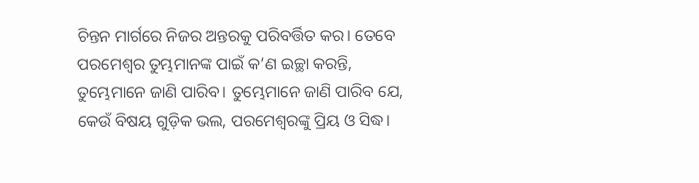ଚିନ୍ତନ ମାର୍ଗରେ ନିଜର ଅନ୍ତରକୁ ପରିବର୍ତ୍ତିତ କର। ତେବେ ପରମେଶ୍ୱର ତୁମ୍ଭମାନଙ୍କ ପାଇଁ କ’ଣ ଇଚ୍ଛା କରନ୍ତି, ତୁମ୍ଭେମାନେ ଜାଣି ପାରିବ। ତୁମ୍ଭେମାନେ ଜାଣି ପାରିବ ଯେ, କେଉଁ ବିଷୟ ଗୁଡ଼ିକ ଭଲ, ପରମେଶ୍ୱରଙ୍କୁ ପ୍ରିୟ ଓ ସିଦ୍ଧ।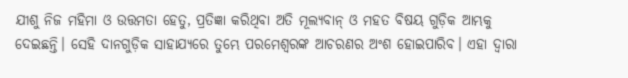ଯୀଶୁ ନିଜ ମହିମା ଓ ଉତ୍ତମତା ହେତୁ, ପ୍ରତିଜ୍ଞା କରିଥିବା ଅତି ମୂଲ୍ୟବାନ୍ ଓ ମହତ ବିଷୟ ଗୁଡ଼ିକ ଆମ୍ଭକୁ ଦେଇଛନ୍ତି। ସେହି ଦାନଗୁଡ଼ିକ ସାହାଯ୍ୟରେ ତୁମ୍ଭେ ପରମେଶ୍ୱରଙ୍କ ଆଚରଣର ଅଂଶ ହୋଇପାରିବ। ଏହା ଦ୍ୱାରା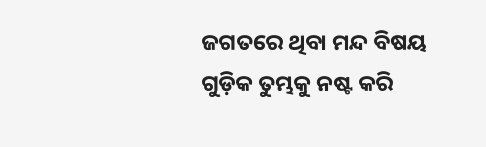ଜଗତରେ ଥିବା ମନ୍ଦ ବିଷୟ ଗୁଡ଼ିକ ତୁମ୍ଭକୁ ନଷ୍ଟ କରି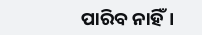ପାରିବ ନାହିଁ।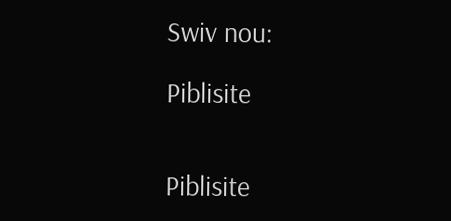Swiv nou:

Piblisite


Piblisite